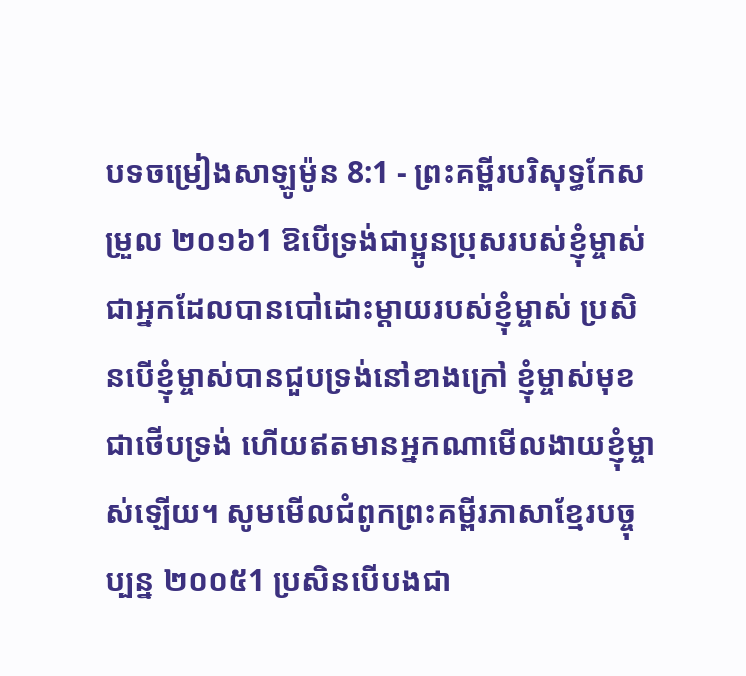បទចម្រៀងសាឡូម៉ូន 8:1 - ព្រះគម្ពីរបរិសុទ្ធកែសម្រួល ២០១៦1 ឱបើទ្រង់ជាប្អូនប្រុសរបស់ខ្ញុំម្ចាស់ ជាអ្នកដែលបានបៅដោះម្តាយរបស់ខ្ញុំម្ចាស់ ប្រសិនបើខ្ញុំម្ចាស់បានជួបទ្រង់នៅខាងក្រៅ ខ្ញុំម្ចាស់មុខជាថើបទ្រង់ ហើយឥតមានអ្នកណាមើលងាយខ្ញុំម្ចាស់ឡើយ។ សូមមើលជំពូកព្រះគម្ពីរភាសាខ្មែរបច្ចុប្បន្ន ២០០៥1 ប្រសិនបើបងជា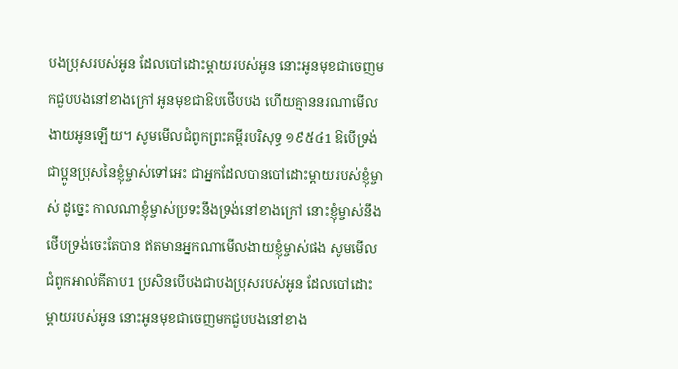បងប្រុសរបស់អូន ដែលបៅដោះម្ដាយរបស់អូន នោះអូនមុខជាចេញមកជួបបងនៅខាងក្រៅ អូនមុខជាឱបថើបបង ហើយគ្មាននរណាមើលងាយអូនឡើយ។ សូមមើលជំពូកព្រះគម្ពីរបរិសុទ្ធ ១៩៥៤1 ឱបើទ្រង់ជាប្អូនប្រុសនៃខ្ញុំម្ចាស់ទៅអេះ ជាអ្នកដែលបានបៅដោះម្តាយរបស់ខ្ញុំម្ចាស់ ដូច្នេះ កាលណាខ្ញុំម្ចាស់ប្រទះនឹងទ្រង់នៅខាងក្រៅ នោះខ្ញុំម្ចាស់នឹងថើបទ្រង់ចេះតែបាន ឥតមានអ្នកណាមើលងាយខ្ញុំម្ចាស់ផង សូមមើលជំពូកអាល់គីតាប1 ប្រសិនបើបងជាបងប្រុសរបស់អូន ដែលបៅដោះម្ដាយរបស់អូន នោះអូនមុខជាចេញមកជួបបងនៅខាង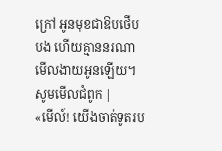ក្រៅ អូនមុខជាឱបថើបបង ហើយគ្មាននរណាមើលងាយអូនឡើយ។ សូមមើលជំពូក |
«មើល៍! យើងចាត់ទូតរប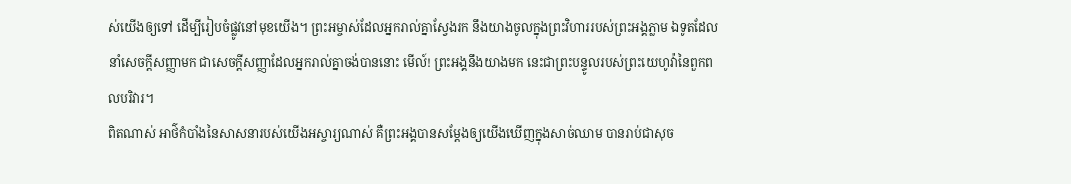ស់យើងឲ្យទៅ ដើម្បីរៀបចំផ្លូវនៅមុខយើង។ ព្រះអម្ចាស់ដែលអ្នករាល់គ្នាស្វែងរក នឹងយាងចូលក្នុងព្រះវិហាររបស់ព្រះអង្គភ្លាម ឯទូតដែលនាំសេចក្ដីសញ្ញាមក ជាសេចក្ដីសញ្ញាដែលអ្នករាល់គ្នាចង់បាននោះ មើល៍! ព្រះអង្គនឹងយាងមក នេះជាព្រះបន្ទូលរបស់ព្រះយេហូវ៉ានៃពួកពលបរិវារ។
ពិតណាស់ អាថ៌កំបាំងនៃសាសនារបស់យើងអស្ចារ្យណាស់ គឺព្រះអង្គបានសម្ដែងឲ្យយើងឃើញក្នុងសាច់ឈាម បានរាប់ជាសុច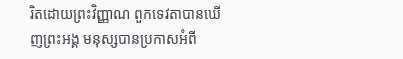រិតដោយព្រះវិញ្ញាណ ពួកទេវតាបានឃើញព្រះអង្គ មនុស្សបានប្រកាសអំពី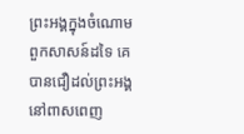ព្រះអង្គក្នុងចំណោមពួកសាសន៍ដទៃ គេបានជឿដល់ព្រះអង្គនៅពាសពេញ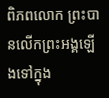ពិភពលោក ព្រះបានលើកព្រះអង្គឡើងទៅក្នុង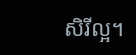សិរីល្អ។